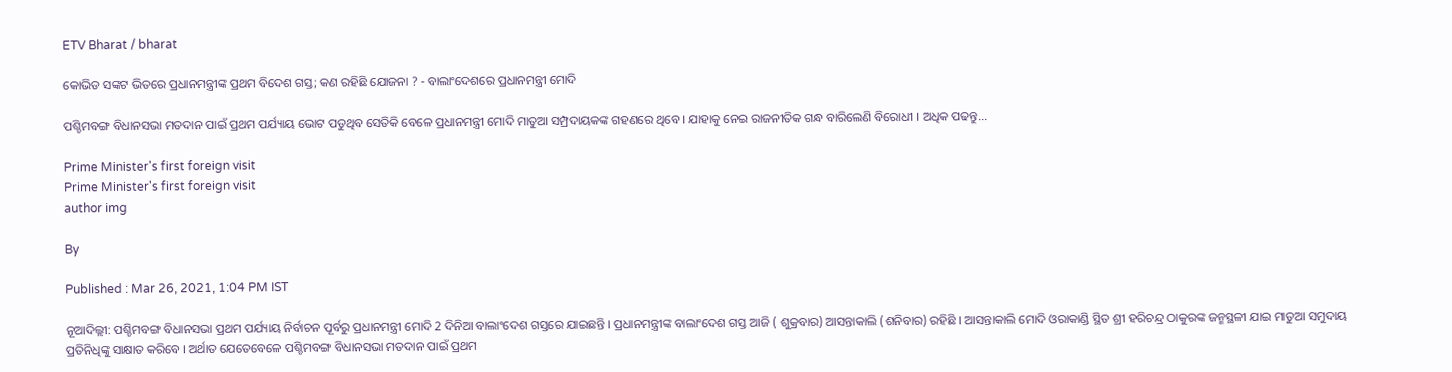ETV Bharat / bharat

କୋଭିଡ ସଙ୍କଟ ଭିତରେ ପ୍ରଧାନମନ୍ତ୍ରୀଙ୍କ ପ୍ରଥମ ବିଦେଶ ଗସ୍ତ; କଣ ରହିଛି ଯୋଜନା ? - ବାଲାଂଦେଶରେ ପ୍ରଧାନମନ୍ତ୍ରୀ ମୋଦି

ପଶ୍ଚିମବଙ୍ଗ ବିଧାନସଭା ମତଦାନ ପାଇଁ ପ୍ରଥମ ପର୍ଯ୍ୟାୟ ଭୋଟ ପଡୁଥିବ ସେତିକି ବେଳେ ପ୍ରଧାନମନ୍ତ୍ରୀ ମୋଦି ମାତୁଆ ସମ୍ପ୍ରଦାୟକଙ୍କ ଗହଣରେ ଥିବେ । ଯାହାକୁ ନେଇ ରାଜନୀତିକ ଗନ୍ଧ ବାରିଲେଣି ବିରୋଧୀ । ଅଧିକ ପଢନ୍ତୁ...

Prime Minister's first foreign visit
Prime Minister's first foreign visit
author img

By

Published : Mar 26, 2021, 1:04 PM IST

ନୂଆଦିଲ୍ଲୀ: ପଶ୍ଚିମବଙ୍ଗ ବିଧାନସଭା ପ୍ରଥମ ପର୍ଯ୍ୟାୟ ନିର୍ବାଚନ ପୂର୍ବରୁ ପ୍ରଧାନମନ୍ତ୍ରୀ ମୋଦି 2 ଦିନିଆ ବାଲାଂଦେଶ ଗସ୍ତରେ ଯାଇଛନ୍ତି । ପ୍ରଧାନମନ୍ତ୍ରୀଙ୍କ ବାଲାଂଦେଶ ଗସ୍ତ ଆଜି ( ଶୁକ୍ରବାର) ଆସନ୍ତାକାଲି (ଶନିବାର) ରହିଛି । ଆସନ୍ତାକାଲି ମୋଦି ଓରାକାଣ୍ଡି ସ୍ଥିତ ଶ୍ରୀ ହରିଚନ୍ଦ୍ର ଠାକୁରଙ୍କ ଜନ୍ମସ୍ଥଳୀ ଯାଇ ମାତୁଆ ସମୁଦାୟ ପ୍ରତିନିଧିଙ୍କୁ ସାକ୍ଷାତ କରିବେ । ଅର୍ଥାତ ଯେତେବେଳେ ପଶ୍ଚିମବଙ୍ଗ ବିଧାନସଭା ମତଦାନ ପାଇଁ ପ୍ରଥମ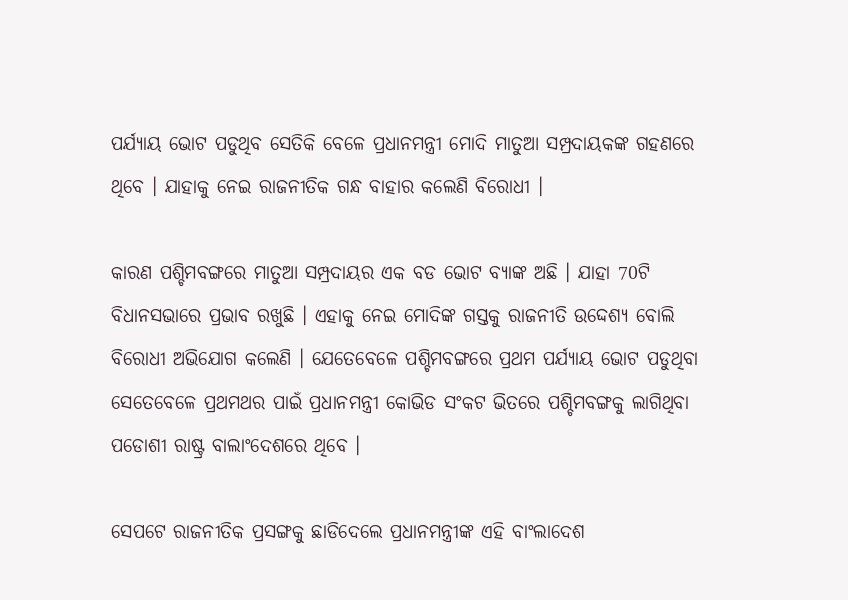ପର୍ଯ୍ୟାୟ ଭୋଟ ପଡୁଥିବ ସେତିକି ବେଳେ ପ୍ରଧାନମନ୍ତ୍ରୀ ମୋଦି ମାତୁଆ ସମ୍ପ୍ରଦାୟକଙ୍କ ଗହଣରେ ଥିବେ । ଯାହାକୁ ନେଇ ରାଜନୀତିକ ଗନ୍ଧ ବାହାର କଲେଣି ବିରୋଧୀ ।

କାରଣ ପଶ୍ଚିମବଙ୍ଗରେ ମାତୁଆ ସମ୍ପ୍ରଦାୟର ଏକ ବଡ ଭୋଟ ବ୍ୟାଙ୍କ ଅଛି । ଯାହା 70ଟି ବିଧାନସଭାରେ ପ୍ରଭାବ ରଖୁଛି । ଏହାକୁ ନେଇ ମୋଦିଙ୍କ ଗସ୍ତକୁ ରାଜନୀତି ଉଦ୍ଦେଶ୍ୟ ବୋଲି ବିରୋଧୀ ଅଭିଯୋଗ କଲେଣି । ଯେତେବେଳେ ପଶ୍ଚିମବଙ୍ଗରେ ପ୍ରଥମ ପର୍ଯ୍ୟାୟ ଭୋଟ ପଡୁଥିବା ସେତେବେଳେ ପ୍ରଥମଥର ପାଇଁ ପ୍ରଧାନମନ୍ତ୍ରୀ କୋଭିଡ ସଂକଟ ଭିତରେ ପଶ୍ଚିମବଙ୍ଗକୁ ଲାଗିଥିବା ପଡୋଶୀ ରାଷ୍ଟ୍ର ବାଲାଂଦେଶରେ ଥିବେ ।

ସେପଟେ ରାଜନୀତିକ ପ୍ରସଙ୍ଗକୁ ଛାଡିଦେଲେ ପ୍ରଧାନମନ୍ତ୍ରୀଙ୍କ ଏହି ବାଂଲାଦେଶ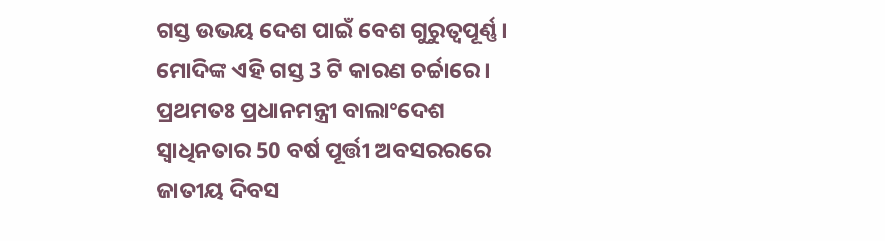ଗସ୍ତ ଉଭୟ ଦେଶ ପାଇଁ ବେଶ ଗୁରୁତ୍ବପୂର୍ଣ୍ଣ । ମୋଦିଙ୍କ ଏହି ଗସ୍ତ 3 ଟି କାରଣ ଚର୍ଚ୍ଚାରେ । ପ୍ରଥମତଃ ପ୍ରଧାନମନ୍ତ୍ରୀ ବାଲାଂଦେଶ ସ୍ବାଧିନତାର 50 ବର୍ଷ ପୂର୍ତ୍ତୀ ଅବସରରରେ ଜାତୀୟ ଦିବସ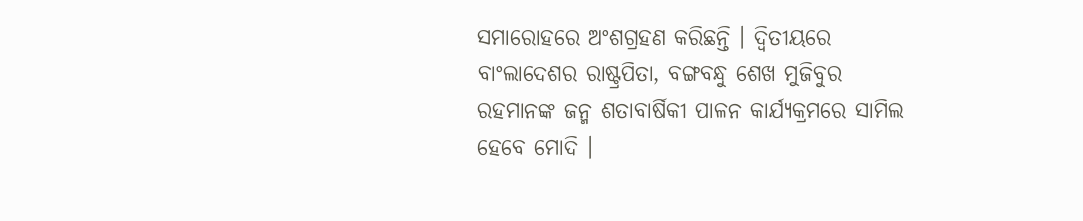ସମାରୋହରେ ଅଂଶଗ୍ରହଣ କରିଛନ୍ତି । ଦ୍ବିତୀୟରେ ବାଂଲାଦେଶର ରାଷ୍ଟ୍ରପିତା, ବଙ୍ଗବନ୍ଧୁ ଶେଖ ମୁଜିବୁର ରହମାନଙ୍କ ଜନ୍ମ ଶତାବାର୍ଷିକୀ ପାଳନ କାର୍ଯ୍ୟକ୍ରମରେ ସାମିଲ ହେବେ ମୋଦି ।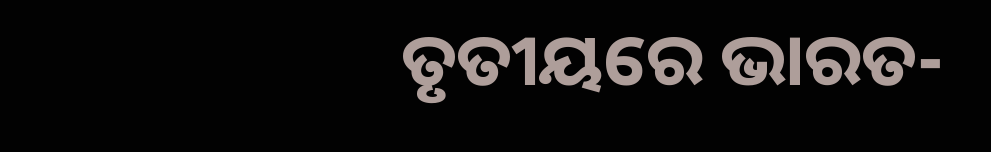ତୃତୀୟରେ ଭାରତ-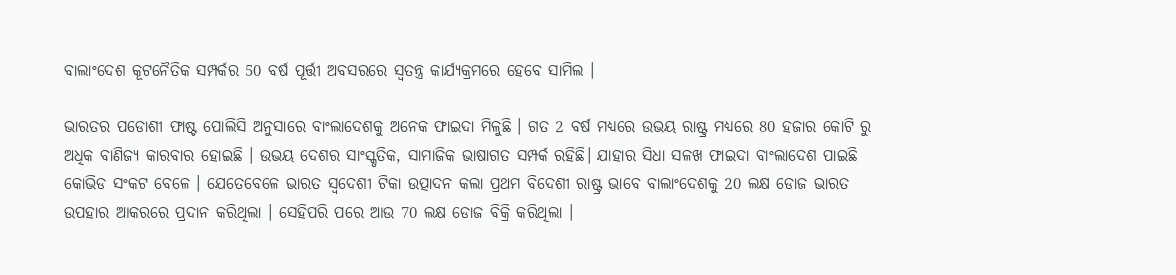ବାଲାଂଦେଶ କୂଟନୈତିକ ସମ୍ପର୍କର 50 ବର୍ଷ ପୂର୍ତ୍ତୀ ଅବସରରେ ସ୍ବତନ୍ତ୍ର କାର୍ଯ୍ୟକ୍ରମରେ ହେବେ ସାମିଲ ।

ଭାରତର ପଡୋଶୀ ଫାଷ୍ଟ ପୋଲିସି ଅନୁସାରେ ବାଂଲାଦେଶକୁ ଅନେକ ଫାଇଦା ମିଳୁଛି । ଗତ 2 ବର୍ଷ ମଧ୍ୟରେ ଉଭୟ ରାଷ୍ଟ୍ର ମଧ୍ୟରେ 80 ହଜାର କୋଟି ରୁ ଅଧିକ ବାଣିଜ୍ୟ କାରବାର ହୋଇଛି । ଉଭୟ ଦେଶର ସାଂସ୍କୃତିକ, ସାମାଜିକ ଭାଷାଗତ ସମ୍ପର୍କ ରହିଛି। ଯାହାର ସିଧା ସଳଖ ଫାଇଦା ବାଂଲାଦେଶ ପାଇଛି କୋଭିଡ ସଂକଟ ବେଳେ । ଯେତେବେଳେ ଭାରତ ସ୍ବଦେଶୀ ଟିକା ଉତ୍ପାଦନ କଲା ପ୍ରଥମ ବିଦେଶୀ ରାଷ୍ଟ୍ର ଭାବେ ବାଲାଂଦେଶକୁ 20 ଲକ୍ଷ ଡୋଜ ଭାରତ ଉପହାର ଆକରରେ ପ୍ରଦାନ କରିଥିଲା । ସେହିପରି ପରେ ଆଉ 70 ଲକ୍ଷ ଡୋଜ ବିକ୍ରି କରିଥିଲା ।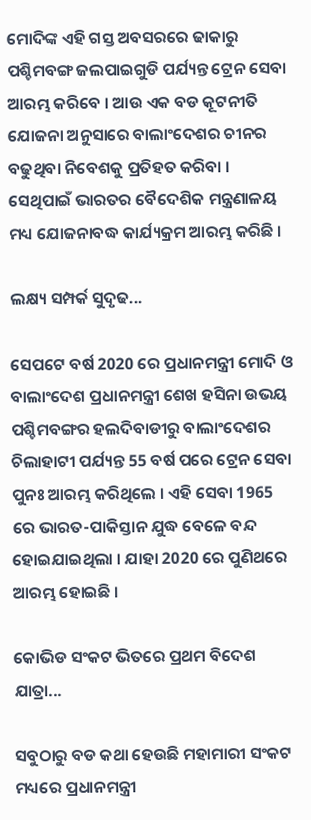ମୋଦିଙ୍କ ଏହି ଗସ୍ତ ଅବସରରେ ଢାକାରୁ ପଶ୍ଚିମବଙ୍ଗ ଜଲପାଇଗୁଡି ପର୍ଯ୍ୟନ୍ତ ଟ୍ରେନ ସେବା ଆରମ୍ଭ କରିବେ । ଆଉ ଏକ ବଡ କୂଟନୀତି ଯୋଜନା ଅନୁସାରେ ବାଲାଂଦେଶର ଚୀନର ବଢୁଥିବା ନିବେଶକୁ ପ୍ରତିହତ କରିବା । ସେଥିପାଇଁ ଭାରତର ବୈଦେଶିକ ମନ୍ତ୍ରଣାଳୟ ମଧ୍ୟ ଯୋଜନାବଦ୍ଧ କାର୍ଯ୍ୟକ୍ରମ ଆରମ୍ଭ କରିଛି ।

ଲକ୍ଷ୍ୟ ସମ୍ପର୍କ ସୁଦୃଢ...

ସେପଟେ ବର୍ଷ 2020 ରେ ପ୍ରଧାନମନ୍ତ୍ରୀ ମୋଦି ଓ ବାଲାଂଦେଶ ପ୍ରଧାନମନ୍ତ୍ରୀ ଶେଖ ହସିନା ଉଭୟ ପଶ୍ଚିମବଙ୍ଗର ହଲଦିବାଡୀରୁ ବାଲାଂଦେଶର ଚିଲାହାଟୀ ପର୍ଯ୍ୟନ୍ତ 55 ବର୍ଷ ପରେ ଟ୍ରେନ ସେବା ପୁନଃ ଆରମ୍ଭ କରିଥିଲେ । ଏହି ସେବା 1965 ରେ ଭାରତ-ପାକିସ୍ତାନ ଯୁଦ୍ଧ ବେଳେ ବନ୍ଦ ହୋଇଯାଇଥିଲା । ଯାହା 2020 ରେ ପୁଣିଥରେ ଆରମ୍ଭ ହୋଇଛି ।

କୋଭିଡ ସଂକଟ ଭିତରେ ପ୍ରଥମ ବିଦେଶ ଯାତ୍ରା...

ସବୁଠାରୁ ବଡ କଥା ହେଉଛି ମହାମାରୀ ସଂକଟ ମଧ୍ୟରେ ପ୍ରଧାନମନ୍ତ୍ରୀ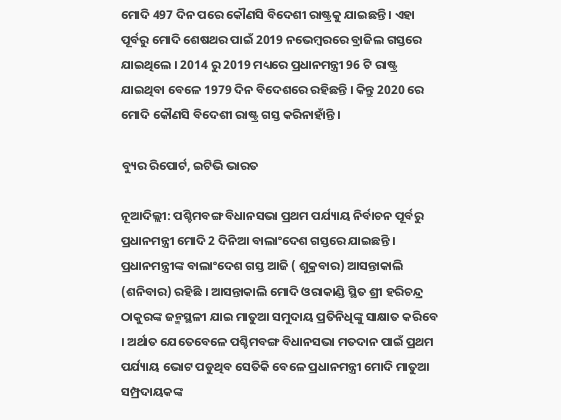ମୋଦି 497 ଦିନ ପରେ କୌଣସି ବିଦେଶୀ ରାଷ୍ଟ୍ରକୁ ଯାଇଛନ୍ତି । ଏହା ପୂର୍ବରୁ ମୋଦି ଶେଷଥର ପାଇଁ 2019 ନଭେମ୍ବରରେ ବ୍ରାଜିଲ ଗସ୍ତରେ ଯାଇଥିଲେ । 2014 ରୁ 2019 ମଧ୍ୟରେ ପ୍ରଧାନମନ୍ତ୍ରୀ 96 ଟି ରାଷ୍ଟ୍ର ଯାଇଥିବା ବେଳେ 1979 ଦିନ ବିଦେଶରେ ରହିଛନ୍ତି । କିନ୍ତୁ 2020 ରେ ମୋଦି କୌଣସି ବିଦେଶୀ ରାଷ୍ଟ୍ର ଗସ୍ତ କରିନାହାଁନ୍ତି ।

ବ୍ୟୁର ରିପୋର୍ଟ, ଇଟିଭି ଭାରତ

ନୂଆଦିଲ୍ଲୀ: ପଶ୍ଚିମବଙ୍ଗ ବିଧାନସଭା ପ୍ରଥମ ପର୍ଯ୍ୟାୟ ନିର୍ବାଚନ ପୂର୍ବରୁ ପ୍ରଧାନମନ୍ତ୍ରୀ ମୋଦି 2 ଦିନିଆ ବାଲାଂଦେଶ ଗସ୍ତରେ ଯାଇଛନ୍ତି । ପ୍ରଧାନମନ୍ତ୍ରୀଙ୍କ ବାଲାଂଦେଶ ଗସ୍ତ ଆଜି ( ଶୁକ୍ରବାର) ଆସନ୍ତାକାଲି (ଶନିବାର) ରହିଛି । ଆସନ୍ତାକାଲି ମୋଦି ଓରାକାଣ୍ଡି ସ୍ଥିତ ଶ୍ରୀ ହରିଚନ୍ଦ୍ର ଠାକୁରଙ୍କ ଜନ୍ମସ୍ଥଳୀ ଯାଇ ମାତୁଆ ସମୁଦାୟ ପ୍ରତିନିଧିଙ୍କୁ ସାକ୍ଷାତ କରିବେ । ଅର୍ଥାତ ଯେତେବେଳେ ପଶ୍ଚିମବଙ୍ଗ ବିଧାନସଭା ମତଦାନ ପାଇଁ ପ୍ରଥମ ପର୍ଯ୍ୟାୟ ଭୋଟ ପଡୁଥିବ ସେତିକି ବେଳେ ପ୍ରଧାନମନ୍ତ୍ରୀ ମୋଦି ମାତୁଆ ସମ୍ପ୍ରଦାୟକଙ୍କ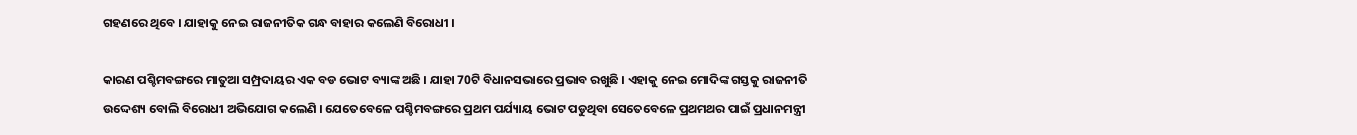ଗହଣରେ ଥିବେ । ଯାହାକୁ ନେଇ ରାଜନୀତିକ ଗନ୍ଧ ବାହାର କଲେଣି ବିରୋଧୀ ।

କାରଣ ପଶ୍ଚିମବଙ୍ଗରେ ମାତୁଆ ସମ୍ପ୍ରଦାୟର ଏକ ବଡ ଭୋଟ ବ୍ୟାଙ୍କ ଅଛି । ଯାହା 70ଟି ବିଧାନସଭାରେ ପ୍ରଭାବ ରଖୁଛି । ଏହାକୁ ନେଇ ମୋଦିଙ୍କ ଗସ୍ତକୁ ରାଜନୀତି ଉଦ୍ଦେଶ୍ୟ ବୋଲି ବିରୋଧୀ ଅଭିଯୋଗ କଲେଣି । ଯେତେବେଳେ ପଶ୍ଚିମବଙ୍ଗରେ ପ୍ରଥମ ପର୍ଯ୍ୟାୟ ଭୋଟ ପଡୁଥିବା ସେତେବେଳେ ପ୍ରଥମଥର ପାଇଁ ପ୍ରଧାନମନ୍ତ୍ରୀ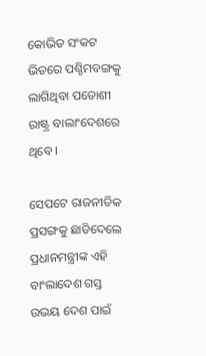କୋଭିଡ ସଂକଟ ଭିତରେ ପଶ୍ଚିମବଙ୍ଗକୁ ଲାଗିଥିବା ପଡୋଶୀ ରାଷ୍ଟ୍ର ବାଲାଂଦେଶରେ ଥିବେ ।

ସେପଟେ ରାଜନୀତିକ ପ୍ରସଙ୍ଗକୁ ଛାଡିଦେଲେ ପ୍ରଧାନମନ୍ତ୍ରୀଙ୍କ ଏହି ବାଂଲାଦେଶ ଗସ୍ତ ଉଭୟ ଦେଶ ପାଇଁ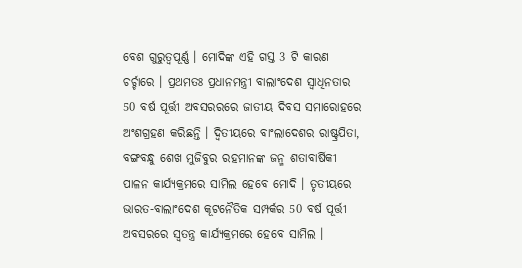ବେଶ ଗୁରୁତ୍ବପୂର୍ଣ୍ଣ । ମୋଦିଙ୍କ ଏହି ଗସ୍ତ 3 ଟି କାରଣ ଚର୍ଚ୍ଚାରେ । ପ୍ରଥମତଃ ପ୍ରଧାନମନ୍ତ୍ରୀ ବାଲାଂଦେଶ ସ୍ବାଧିନତାର 50 ବର୍ଷ ପୂର୍ତ୍ତୀ ଅବସରରରେ ଜାତୀୟ ଦିବସ ସମାରୋହରେ ଅଂଶଗ୍ରହଣ କରିଛନ୍ତି । ଦ୍ବିତୀୟରେ ବାଂଲାଦେଶର ରାଷ୍ଟ୍ରପିତା, ବଙ୍ଗବନ୍ଧୁ ଶେଖ ମୁଜିବୁର ରହମାନଙ୍କ ଜନ୍ମ ଶତାବାର୍ଷିକୀ ପାଳନ କାର୍ଯ୍ୟକ୍ରମରେ ସାମିଲ ହେବେ ମୋଦି । ତୃତୀୟରେ ଭାରତ-ବାଲାଂଦେଶ କୂଟନୈତିକ ସମ୍ପର୍କର 50 ବର୍ଷ ପୂର୍ତ୍ତୀ ଅବସରରେ ସ୍ବତନ୍ତ୍ର କାର୍ଯ୍ୟକ୍ରମରେ ହେବେ ସାମିଲ ।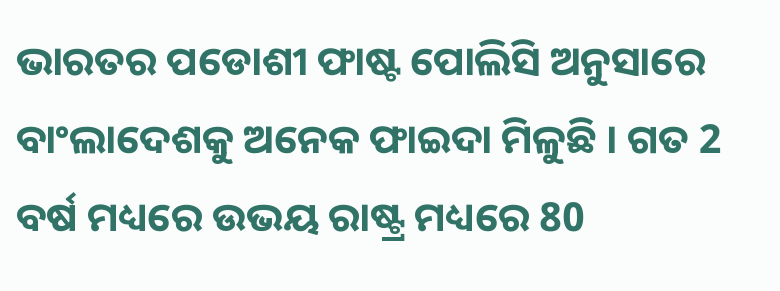ଭାରତର ପଡୋଶୀ ଫାଷ୍ଟ ପୋଲିସି ଅନୁସାରେ ବାଂଲାଦେଶକୁ ଅନେକ ଫାଇଦା ମିଳୁଛି । ଗତ 2 ବର୍ଷ ମଧ୍ୟରେ ଉଭୟ ରାଷ୍ଟ୍ର ମଧ୍ୟରେ 80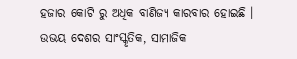ହଜାର କୋଟି ରୁ ଅଧିକ ବାଣିଜ୍ୟ କାରବାର ହୋଇଛି । ଉଭୟ ଦେଶର ସାଂସ୍କୃତିକ, ସାମାଜିକ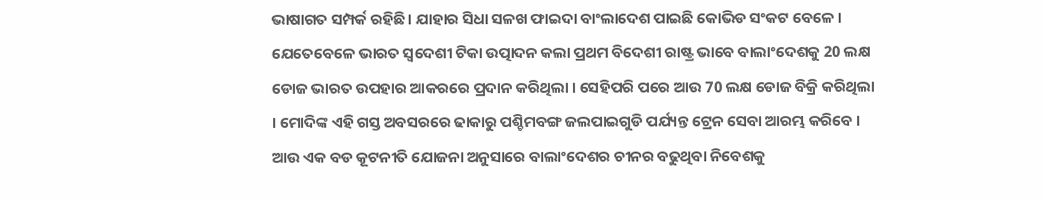ଭାଷାଗତ ସମ୍ପର୍କ ରହିଛି। ଯାହାର ସିଧା ସଳଖ ଫାଇଦା ବାଂଲାଦେଶ ପାଇଛି କୋଭିଡ ସଂକଟ ବେଳେ । ଯେତେବେଳେ ଭାରତ ସ୍ବଦେଶୀ ଟିକା ଉତ୍ପାଦନ କଲା ପ୍ରଥମ ବିଦେଶୀ ରାଷ୍ଟ୍ର ଭାବେ ବାଲାଂଦେଶକୁ 20 ଲକ୍ଷ ଡୋଜ ଭାରତ ଉପହାର ଆକରରେ ପ୍ରଦାନ କରିଥିଲା । ସେହିପରି ପରେ ଆଉ 70 ଲକ୍ଷ ଡୋଜ ବିକ୍ରି କରିଥିଲା । ମୋଦିଙ୍କ ଏହି ଗସ୍ତ ଅବସରରେ ଢାକାରୁ ପଶ୍ଚିମବଙ୍ଗ ଜଲପାଇଗୁଡି ପର୍ଯ୍ୟନ୍ତ ଟ୍ରେନ ସେବା ଆରମ୍ଭ କରିବେ । ଆଉ ଏକ ବଡ କୂଟନୀତି ଯୋଜନା ଅନୁସାରେ ବାଲାଂଦେଶର ଚୀନର ବଢୁଥିବା ନିବେଶକୁ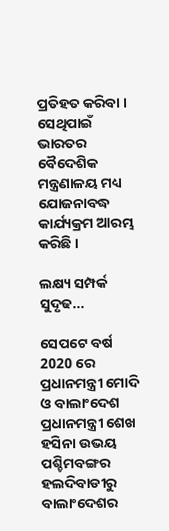ପ୍ରତିହତ କରିବା । ସେଥିପାଇଁ ଭାରତର ବୈଦେଶିକ ମନ୍ତ୍ରଣାଳୟ ମଧ୍ୟ ଯୋଜନାବଦ୍ଧ କାର୍ଯ୍ୟକ୍ରମ ଆରମ୍ଭ କରିଛି ।

ଲକ୍ଷ୍ୟ ସମ୍ପର୍କ ସୁଦୃଢ...

ସେପଟେ ବର୍ଷ 2020 ରେ ପ୍ରଧାନମନ୍ତ୍ରୀ ମୋଦି ଓ ବାଲାଂଦେଶ ପ୍ରଧାନମନ୍ତ୍ରୀ ଶେଖ ହସିନା ଉଭୟ ପଶ୍ଚିମବଙ୍ଗର ହଲଦିବାଡୀରୁ ବାଲାଂଦେଶର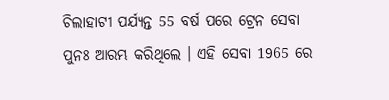ଚିଲାହାଟୀ ପର୍ଯ୍ୟନ୍ତ 55 ବର୍ଷ ପରେ ଟ୍ରେନ ସେବା ପୁନଃ ଆରମ୍ଭ କରିଥିଲେ । ଏହି ସେବା 1965 ରେ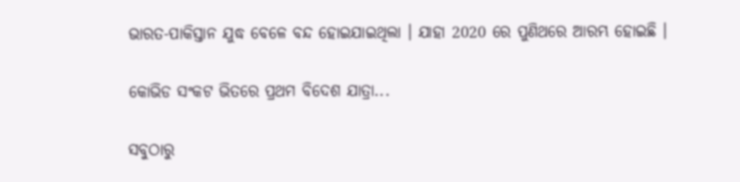ଭାରତ-ପାକିସ୍ତାନ ଯୁଦ୍ଧ ବେଳେ ବନ୍ଦ ହୋଇଯାଇଥିଲା । ଯାହା 2020 ରେ ପୁଣିଥରେ ଆରମ୍ଭ ହୋଇଛି ।

କୋଭିଡ ସଂକଟ ଭିତରେ ପ୍ରଥମ ବିଦେଶ ଯାତ୍ରା...

ସବୁଠାରୁ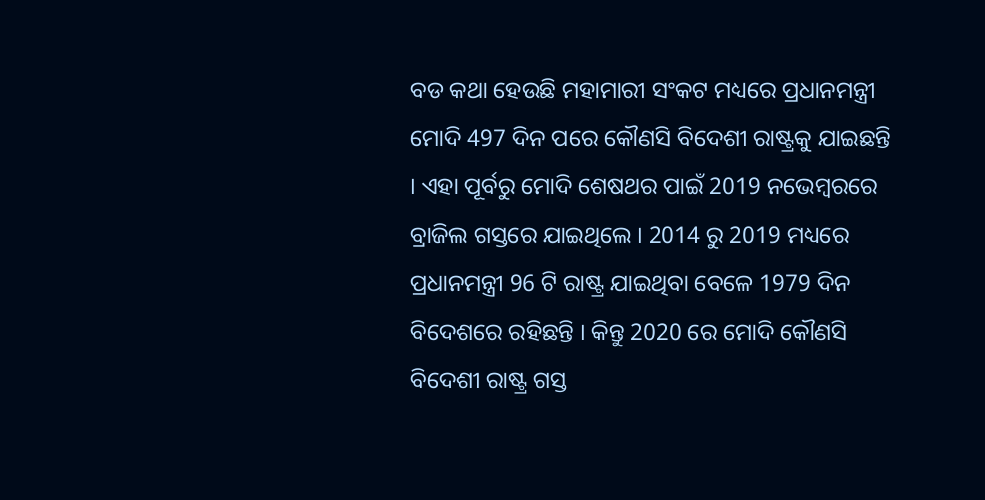ବଡ କଥା ହେଉଛି ମହାମାରୀ ସଂକଟ ମଧ୍ୟରେ ପ୍ରଧାନମନ୍ତ୍ରୀ ମୋଦି 497 ଦିନ ପରେ କୌଣସି ବିଦେଶୀ ରାଷ୍ଟ୍ରକୁ ଯାଇଛନ୍ତି । ଏହା ପୂର୍ବରୁ ମୋଦି ଶେଷଥର ପାଇଁ 2019 ନଭେମ୍ବରରେ ବ୍ରାଜିଲ ଗସ୍ତରେ ଯାଇଥିଲେ । 2014 ରୁ 2019 ମଧ୍ୟରେ ପ୍ରଧାନମନ୍ତ୍ରୀ 96 ଟି ରାଷ୍ଟ୍ର ଯାଇଥିବା ବେଳେ 1979 ଦିନ ବିଦେଶରେ ରହିଛନ୍ତି । କିନ୍ତୁ 2020 ରେ ମୋଦି କୌଣସି ବିଦେଶୀ ରାଷ୍ଟ୍ର ଗସ୍ତ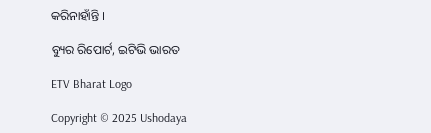କରିନାହାଁନ୍ତି ।

ବ୍ୟୁର ରିପୋର୍ଟ, ଇଟିଭି ଭାରତ

ETV Bharat Logo

Copyright © 2025 Ushodaya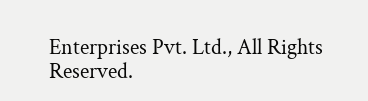Enterprises Pvt. Ltd., All Rights Reserved.